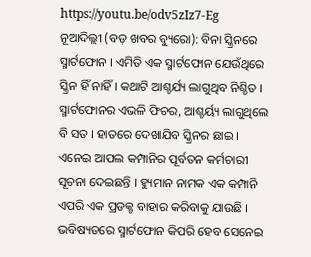https://youtu.be/odv5zIz7-Eg
ନୂଆଦିଲ୍ଲୀ (ବଡ଼ ଖବର ବ୍ୟୁରୋ): ବିନା ସ୍କ୍ରିନରେ ସ୍ମାର୍ଟଫୋନ । ଏମିତି ଏକ ସ୍ମାର୍ଟଫୋନ ଯେଉଁଥିରେ ସ୍କ୍ରିନ ହିଁ ନାହିଁ । କଥାଟି ଆଶ୍ଚର୍ଯ୍ୟ ଲାଗୁଥିବ ନିଶ୍ଚିତ । ସ୍ମାର୍ଟଫୋନର ଏଭଳି ଫିଚର, ଆଶ୍ଚର୍ୟ୍ୟ ଲାଗୁଥିଲେ ବି ସତ । ହାତରେ ଦେଖାଯିବ ସ୍କ୍ରିନର ଛାଇ । ଏନେଇ ଆପଲ କମ୍ପାନିର ପୂର୍ବତନ କର୍ମଚାରୀ ସୂଚନା ଦେଇଛନ୍ତି । ହ୍ୟୁମାନ ନାମକ ଏକ କମ୍ପାନି ଏପରି ଏକ ପ୍ରଡକ୍ଟ ବାହାର କରିବାକୁ ଯାଉଛି । ଭବିଷ୍ୟତରେ ସ୍ମାର୍ଟଫୋନ କିପରି ହେବ ସେନେଇ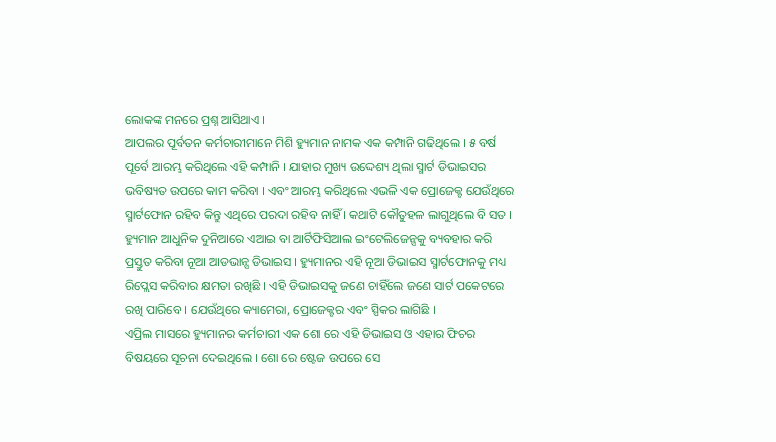ଲୋକଙ୍କ ମନରେ ପ୍ରଶ୍ନ ଆସିଥାଏ ।
ଆପଲର ପୂର୍ବତନ କର୍ମଚାରୀମାନେ ମିଶି ହ୍ୟୁମାନ ନାମକ ଏକ କମ୍ପାନି ଗଢିଥିଲେ । ୫ ବର୍ଷ ପୂର୍ବେ ଆରମ୍ଭ କରିଥିଲେ ଏହି କମ୍ପାନି । ଯାହାର ମୁଖ୍ୟ ଉଦ୍ଦେଶ୍ୟ ଥିଲା ସ୍ମାର୍ଟ ଡିଭାଇସର ଭବିଷ୍ୟତ ଉପରେ କାମ କରିବା । ଏବଂ ଆରମ୍ଭ କରିଥିଲେ ଏଭଳି ଏକ ପ୍ରୋଜେକ୍ଟ ଯେଉଁଥିରେ ସ୍ମାର୍ଟଫୋନ ରହିବ କିନ୍ତୁ ଏଥିରେ ପରଦା ରହିବ ନାହିଁ । କଥାଟି କୌତୁହଳ ଲାଗୁଥିଲେ ବି ସତ । ହ୍ୟୁମାନ ଆଧୁନିକ ଦୁନିଆରେ ଏଆଇ ବା ଆର୍ଟିଫିସିଆଲ ଇଂଟେଲିଜେନ୍ସକୁ ବ୍ୟବହାର କରି ପ୍ରସ୍ତୁତ କରିବା ନୂଆ ଆଡଭାନ୍ସ ଡିଭାଇସ । ହ୍ୟୁମାନର ଏହି ନୂଆ ଡିଭାଇସ ସ୍ମାର୍ଟଫୋନକୁ ମଧ୍ୟ ରିପ୍ଲେସ କରିବାର କ୍ଷମତା ରଖିଛି । ଏହି ଡିଭାଇସକୁ ଜଣେ ଚାହିଁଲେ ଜଣେ ସାର୍ଟ ପକେଟରେ ରଖି ପାରିବେ । ଯେଉଁଥିରେ କ୍ୟାମେରା, ପ୍ରୋଜେକ୍ଟର ଏବଂ ସ୍ପିକର ଲାଗିଛି ।
ଏପ୍ରିଲ ମାସରେ ହ୍ୟୁମାନର କର୍ମଚାରୀ ଏକ ଶୋ ରେ ଏହି ଡିଭାଇସ ଓ ଏହାର ଫିଚର ବିଷୟରେ ସୂଚନା ଦେଇଥିଲେ । ଶୋ ରେ ଷ୍ଟେଜ ଉପରେ ସେ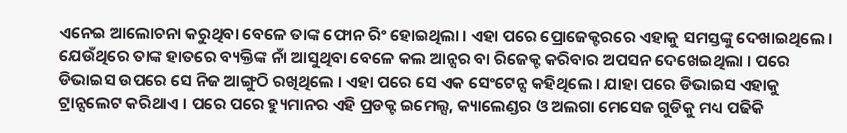ଏନେଇ ଆଲୋଚନା କରୁଥିବା ବେଳେ ତାଙ୍କ ଫୋନ ରିଂ ହୋଇଥିଲା । ଏହା ପରେ ପ୍ରୋଜେକ୍ଟରରେ ଏହାକୁ ସମସ୍ତଙ୍କୁ ଦେଖାଇଥିଲେ । ଯେଉଁଥିରେ ତାଙ୍କ ହାତରେ ବ୍ୟକ୍ତିଙ୍କ ନାଁ ଆସୁଥିବା ବେଳେ କଲ ଆନ୍ସର ବା ରିଜେକ୍ଟ କରିବାର ଅପସନ ଦେଖେଇଥିଲା । ପରେ ଡିଭାଇସ ଉପରେ ସେ ନିଜ ଆଙ୍ଗୁଠି ରଖିଥିଲେ । ଏହା ପରେ ସେ ଏକ ସେଂଟେନ୍ସ କହିଥିଲେ । ଯାହା ପରେ ଡିଭାଇସ ଏହାକୁ ଟ୍ରାନ୍ସଲେଟ କରିଥାଏ । ପରେ ପରେ ହ୍ୟୁମାନର ଏହି ପ୍ରଡକ୍ଟ ଇମେଲ୍ସ, କ୍ୟାଲେଣ୍ଡର ଓ ଅଲଗା ମେସେଜ ଗୁଡିକୁ ମଧ୍ୟ ପଢିକି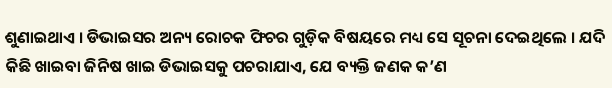ଶୁଣାଇଥାଏ । ଡିଭାଇସର ଅନ୍ୟ ରୋଚକ ଫିଚର ଗୁଡ଼ିକ ବିଷୟରେ ମଧ୍ୟ ସେ ସୂଚନା ଦେଇଥିଲେ । ଯଦି କିଛି ଖାଇବା ଜିନିଷ ଖାଇ ଡିଭାଇସକୁ ପଚରାଯାଏ, ଯେ ବ୍ୟକ୍ତି ଜଣକ କ’ଣ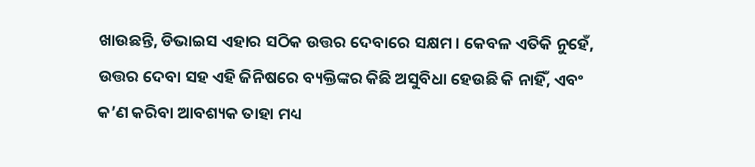ଖାଉଛନ୍ତି, ଡିଭାଇସ ଏହାର ସଠିକ ଉତ୍ତର ଦେବାରେ ସକ୍ଷମ । କେବଳ ଏତିକି ନୁହେଁ, ଉତ୍ତର ଦେବା ସହ ଏହି ଜିନିଷରେ ବ୍ୟକ୍ତିଙ୍କର କିଛି ଅସୁବିଧା ହେଉଛି କି ନାହିଁ, ଏବଂ କ’ଣ କରିବା ଆବଶ୍ୟକ ତାହା ମଧ୍ୟ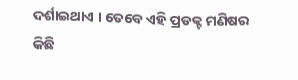ଦର୍ଶାଇଥାଏ । ତେବେ ଏହି ପ୍ରଡକ୍ଟ ମଣିଷର କିଛି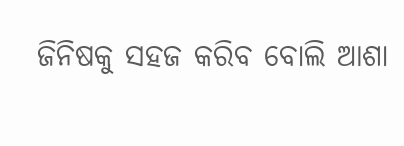ଜିନିଷକୁ ସହଜ କରିବ ବୋଲି ଆଶା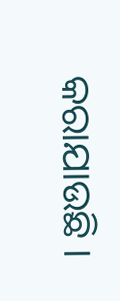କରାଯାଉଛି ।